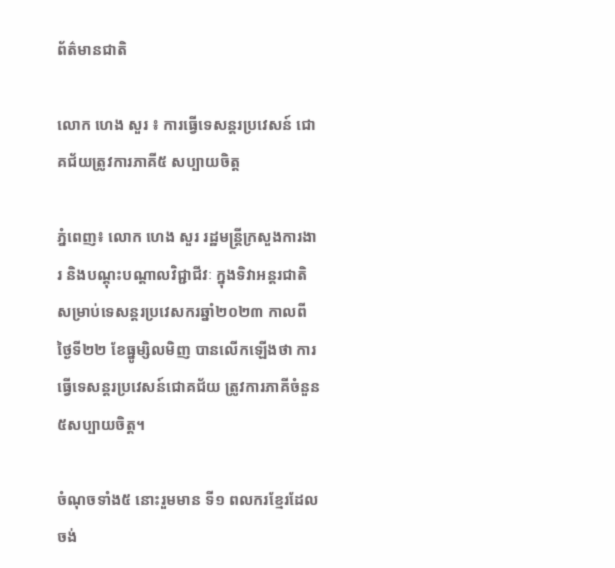ព័ត៌មានជាតិ

លោក ហេង សួរ ៖ ការធ្វើទេសន្តរប្រវេសន៍ ជោគជ័យត្រូវការភាគី៥ សប្បាយចិត្ត

ភ្នំពេញ៖ លោក ហេង សួរ រដ្ឋមន្ត្រីក្រសួងការងារ និងបណ្តុះបណ្តាលវិជ្ជាជីវៈ ក្នុងទិវាអន្តរជាតិសម្រាប់ទេសន្តរប្រវេសករឆ្នាំ២០២៣ កាលពីថ្ងៃទី២២ ខែធ្នូម្សិលមិញ បានលើកឡើងថា ការធ្វើទេសន្តរប្រវេសន៍ជោគជ័យ ត្រូវការភាគីចំនួន៥សប្បាយចិត្ត។

ចំណុចទាំង៥ នោះរួមមាន ទី១ ពលករខ្មែរដែលចង់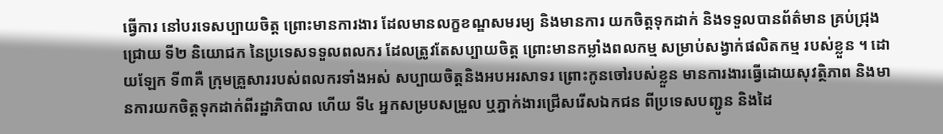ធ្វើការ នៅបរទេសប្បាយចិត្ត ព្រោះមានការងារ ដែលមានលក្ខខណ្ឌសមរម្យ និងមានការ យកចិត្តទុកដាក់ និងទទួលបានព័ត៌មាន គ្រប់ជ្រុងជ្រោយ ទី២ និយោជក នៃប្រទេសទទួលពលករ ដែលត្រូវតែសប្បាយចិត្ត ព្រោះមានកម្លាំងពលកម្ម សម្រាប់សង្វាក់ផលិតកម្ម របស់ខ្លួន ។ ដោយឡែក ទី៣គឺ ក្រុមគ្រួសាររបស់ពលករទាំងអស់ សប្បាយចិត្តនិងអបអរសាទរ ព្រោះកូនចៅរបស់ខ្លួន មានការងារធ្វើដោយសុវត្ថិភាព និងមានការយកចិត្តទុកដាក់ពីរដ្ឋាភិបាល ហើយ ទី៤ អ្នកសម្របសម្រួល ឬភ្នាក់ងារជ្រើសរើសឯកជន ពីប្រទេសបញ្ជូន និងដៃ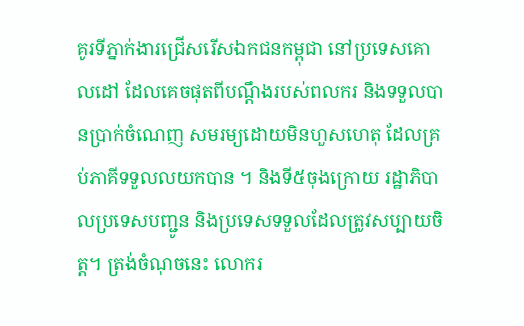គូរទីភ្នាក់ងារជ្រើសរើសឯកជនកម្ពុជា នៅប្រទេសគោលដៅ ដែលគេចផុតពីបណ្តឹងរបស់ពលករ និងទទួលបានប្រាក់ចំណេញ សមរម្យដោយមិនហួសហេតុ ដែលគ្រប់ភាគីទទួលលយកបាន ។ និងទី៥ចុងក្រោយ រដ្ឋាភិបាលប្រទេសបញ្ជូន និងប្រទេសទទួលដែលត្រូវសប្បាយចិត្ត។ ត្រង់ចំណុចនេះ លោករ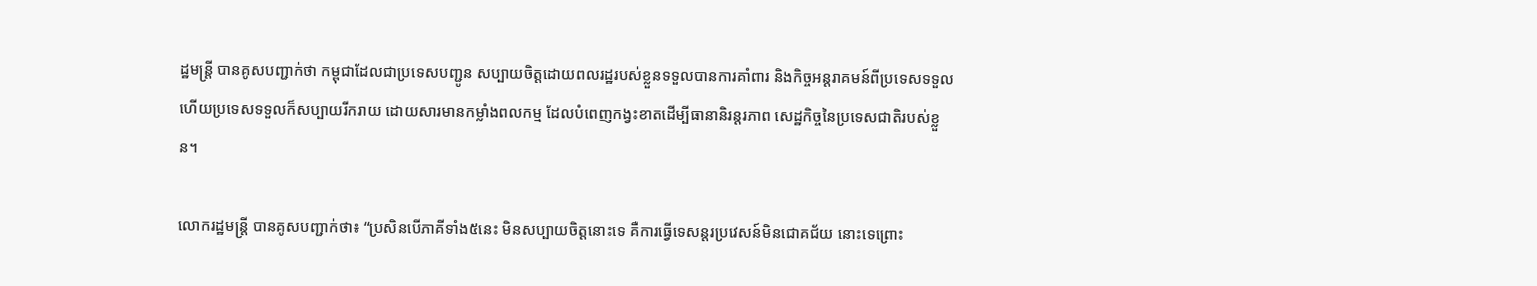ដ្ឋមន្ត្រី បានគូសបញ្ជាក់ថា កម្ពុជាដែលជាប្រទេសបញ្ជូន សប្បាយចិត្តដោយពលរដ្ឋរបស់ខ្លួនទទួលបានការគាំពារ និងកិច្ចអន្តរាគមន៍ពីប្រទេសទទួល ហើយប្រទេសទទួលក៏សប្បាយរីករាយ ដោយសារមានកម្លាំងពលកម្ម ដែលបំពេញកង្វះខាតដើម្បីធានានិរន្តរភាព សេដ្ឋកិច្ចនៃប្រទេសជាតិរបស់ខ្លួន។

លោករដ្ឋមន្ត្រី បានគូសបញ្ជាក់ថា៖ “ប្រសិនបើភាគីទាំង៥នេះ មិនសប្បាយចិត្តនោះទេ គឺការធ្វើទេសន្តរប្រវេសន៍មិនជោគជ័យ នោះទេព្រោះ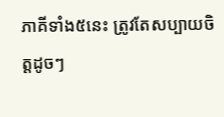ភាគីទាំង៥នេះ ត្រូវតែសប្បាយចិត្តដូចៗ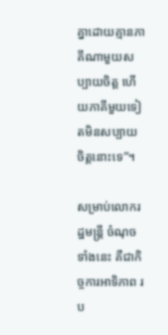គ្នាដោយគ្មានភាគីណាមួយសប្បាយចិត្ត ហើយភាគីមួយទៀតមិនសប្បាយចិត្តនោះទេ”។

សម្រាប់លោករដ្ឋមន្ត្រី ចំណុចទាំងនេះ គឺជាកិច្ចការអាទិភាព រប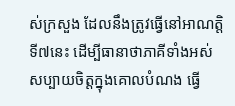ស់ក្រសួង ដែលនឹងត្រូវធ្វើនៅអាណត្តិទី៧នេះ ដើម្បីធានាថាភាគីទាំងអស់ សប្បាយចិត្តក្នុងគោលបំណង ធ្វើ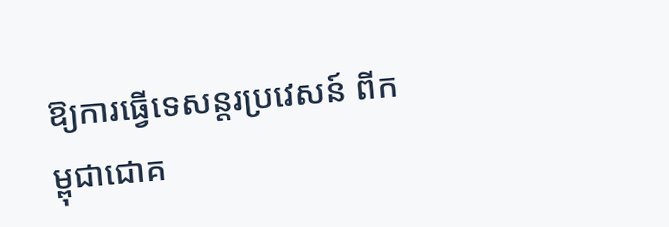ឱ្យការធ្វើទេសន្តរប្រវេសន៍ ពីកម្ពុជាជោគ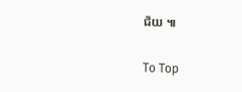ជ័យ ៕

To Top